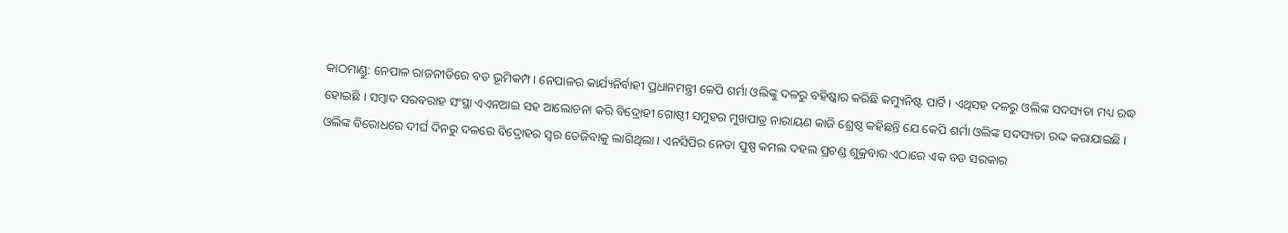କାଠମାଣ୍ଡୁ: ନେପାଳ ରାଜନୀତିରେ ବଡ ଭୂମିକମ୍ପ । ନେପାଳର କାର୍ଯ୍ୟନିର୍ବାହୀ ପ୍ରଧାନମନ୍ତ୍ରୀ କେପି ଶର୍ମା ଓଲିଙ୍କୁ ଦଳରୁ ବହିଷ୍କାର କରିଛି କମ୍ୟୁନିଷ୍ଟ ପାର୍ଟି । ଏଥିସହ ଦଳରୁ ଓଲିଙ୍କ ସଦସ୍ୟତା ମଧ୍ୟ ରଦ୍ଧ ହୋଇଛି । ସମ୍ବାଦ ସରବରାହ ସଂସ୍ଥା ଏଏନଆଇ ସହ ଆଲୋଚନା କରି ବିଦ୍ରୋହୀ ଗୋଷ୍ଠୀ ସମୁହର ମୁଖପାତ୍ର ନାରାୟଣ କାଜି ଶ୍ରେଷ୍ଠ କହିଛନ୍ତି ଯେ କେପି ଶର୍ମା ଓଲିଙ୍କ ସଦସ୍ୟତା ରଦ୍ଦ କରାଯାଇଛି ।
ଓଲିଙ୍କ ବିରୋଧରେ ଦୀର୍ଘ ଦିନରୁ ଦଳରେ ବିଦ୍ରୋହର ସ୍ବର ତେଜିବାକୁ ଲାଗିଥିଲା । ଏନସିପିର ନେତା ପୁଷ୍ପ କମଲ ଦହଲ ପ୍ରଚଣ୍ଡ ଶୁକ୍ରବାର ଏଠାରେ ଏକ ବଡ ସରକାର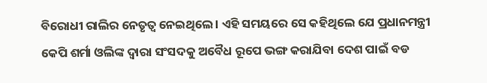ବିରୋଧୀ ରାଲିର ନେତୃତ୍ବ ନେଇଥିଲେ । ଏହି ସମୟରେ ସେ କହିଥିଲେ ଯେ ପ୍ରଧାନମନ୍ତ୍ରୀ କେପି ଶର୍ମା ଓଲିଙ୍କ ଦ୍ବାରା ସଂସଦକୁ ଅବୈଧ ରୂପେ ଭଙ୍ଗ କରାଯିବା ଦେଶ ପାଇଁ ବଡ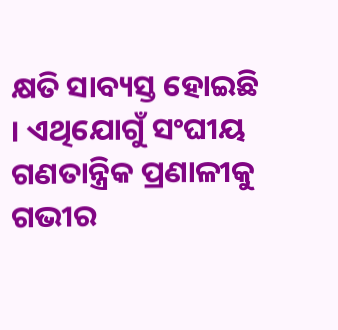କ୍ଷତି ସାବ୍ୟସ୍ତ ହୋଇଛି । ଏଥିଯୋଗୁଁ ସଂଘୀୟ ଗଣତାନ୍ତ୍ରିକ ପ୍ରଣାଳୀକୁ ଗଭୀର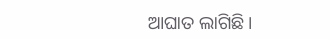ଆଘାତ ଲାଗିଛି ।